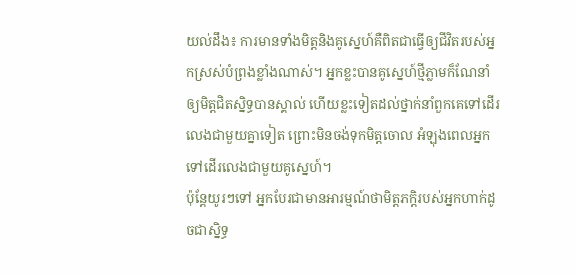យល់ដឹង៖ ការមានទាំងមិត្តនិងគូស្នេហ៍គឺពិតជាធ្វើឲ្យជីវិតរបស់អ្នកស្រស់បំព្រងខ្លាំងណាស់។ អ្នកខ្លះបានគូស្នេហ៍ថ្មីភ្លាមក៏ណែនាំឲ្យមិត្តជិតស្និទ្ធបានស្គាល់ ហើយខ្លះទៀតដល់ថ្នាក់នាំពួកគេទៅដើរលេងជាមួយគ្នាទៀត ព្រោះមិនចង់ទុកមិត្តចោល អំឡុងពេលអ្នកទៅដើរលេងជាមួយគូស្នេហ៍។
ប៉ុន្តែយូរៗទៅ អ្នកបែរជាមានអារម្មណ៍ថាមិត្តភក្តិរបស់អ្នកហាក់ដូចជាស្និទ្ធ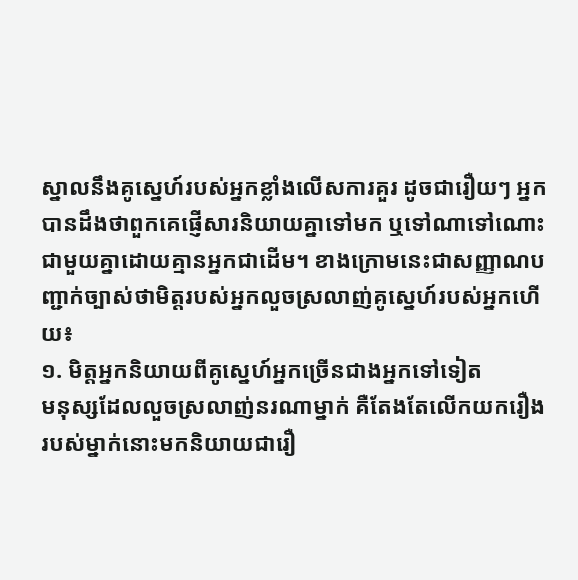ស្នាលនឹងគូស្នេហ៍របស់អ្នកខ្លាំងលើសការគួរ ដូចជារឿយៗ អ្នកបានដឹងថាពួកគេផ្ញើសារនិយាយគ្នាទៅមក ឬទៅណាទៅណោះជាមួយគ្នាដោយគ្មានអ្នកជាដើម។ ខាងក្រោមនេះជាសញ្ញាណបញ្ជាក់ច្បាស់ថាមិត្តរបស់អ្នកលួចស្រលាញ់គូស្នេហ៍របស់អ្នកហើយ៖
១. មិត្តអ្នកនិយាយពីគូស្នេហ៍អ្នកច្រើនជាងអ្នកទៅទៀត
មនុស្សដែលលួចស្រលាញ់នរណាម្នាក់ គឺតែងតែលើកយករឿងរបស់ម្នាក់នោះមកនិយាយជារឿ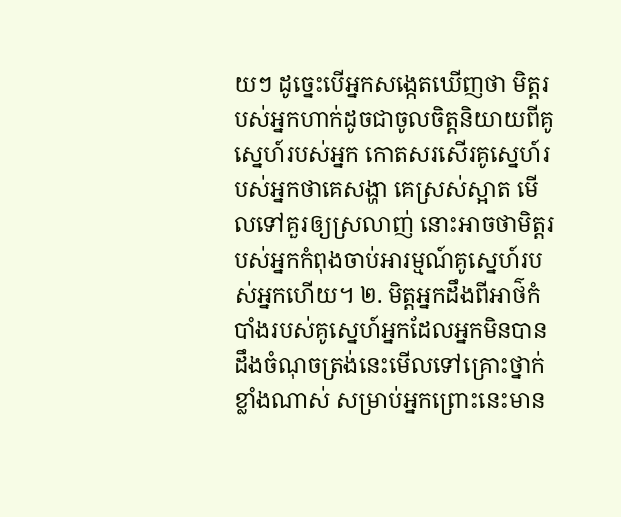យៗ ដូច្នេះបើអ្នកសង្កេតឃើញថា មិត្តរបស់អ្នកហាក់ដូចជាចូលចិត្តនិយាយពីគូស្នេហ៍របស់អ្នក កោតសរសើរគូស្នេហ៍របស់អ្នកថាគេសង្ហា គេស្រស់ស្អាត មើលទៅគួរឲ្យស្រលាញ់ នោះអាចថាមិត្តរបស់អ្នកកំពុងចាប់អារម្មណ៍គូស្នេហ៍របស់អ្នកហើយ។ ២. មិត្តអ្នកដឹងពីអាថ៌កំបាំងរបស់គូស្នេហ៍អ្នកដែលអ្នកមិនបានដឹងចំណុចត្រង់នេះមើលទៅគ្រោះថ្នាក់ខ្លាំងណាស់ សម្រាប់អ្នកព្រោះនេះមាន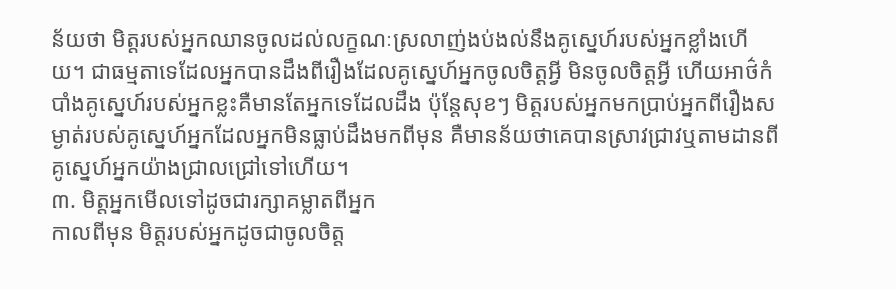ន័យថា មិត្តរបស់អ្នកឈានចូលដល់លក្ខណៈស្រលាញ់ងប់ងល់នឹងគូស្នេហ៍របស់អ្នកខ្លាំងហើយ។ ជាធម្មតាទេដែលអ្នកបានដឹងពីរឿងដែលគូស្នេហ៍អ្នកចូលចិត្តអ្វី មិនចូលចិត្តអ្វី ហើយអាថ៌កំបាំងគូស្នេហ៍របស់អ្នកខ្លះគឺមានតែអ្នកទេដែលដឹង ប៉ុន្តែសុខៗ មិត្តរបស់អ្នកមកប្រាប់អ្នកពីរឿងសម្ងាត់របស់គូស្នេហ៍អ្នកដែលអ្នកមិនធ្លាប់ដឹងមកពីមុន គឺមានន័យថាគេបានស្រាវជ្រាវឬតាមដានពីគូស្នេហ៍អ្នកយ៉ាងជ្រាលជ្រៅទៅហើយ។
៣. មិត្តអ្នកមើលទៅដូចជារក្សាគម្លាតពីអ្នក
កាលពីមុន មិត្តរបស់អ្នកដូចជាចូលចិត្ត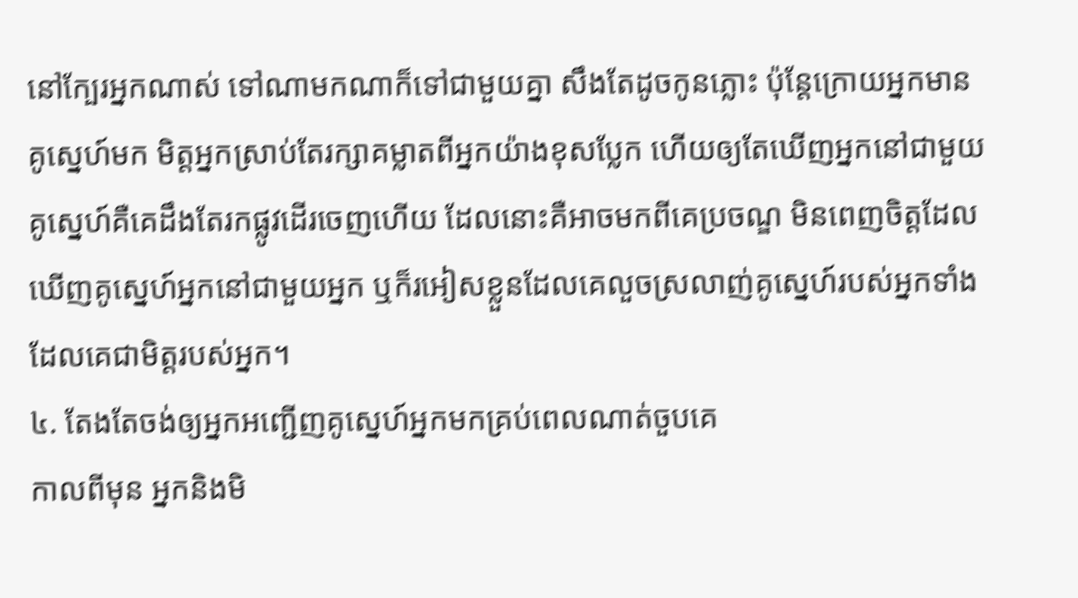នៅក្បែរអ្នកណាស់ ទៅណាមកណាក៏ទៅជាមួយគ្នា សឹងតែដូចកូនភ្លោះ ប៉ុន្តែក្រោយអ្នកមានគូស្នេហ៍មក មិត្តអ្នកស្រាប់តែរក្សាគម្លាតពីអ្នកយ៉ាងខុសប្លែក ហើយឲ្យតែឃើញអ្នកនៅជាមួយគូស្នេហ៍គឺគេដឹងតែរកផ្លូវដើរចេញហើយ ដែលនោះគឺអាចមកពីគេប្រចណ្ឌ មិនពេញចិត្តដែលឃើញគូស្នេហ៍អ្នកនៅជាមួយអ្នក ឬក៏រអៀសខ្លួនដែលគេលួចស្រលាញ់គូស្នេហ៍របស់អ្នកទាំងដែលគេជាមិត្តរបស់អ្នក។
៤. តែងតែចង់ឲ្យអ្នកអញ្ជើញគូស្នេហ៍អ្នកមកគ្រប់ពេលណាត់ចួបគេ
កាលពីមុន អ្នកនិងមិ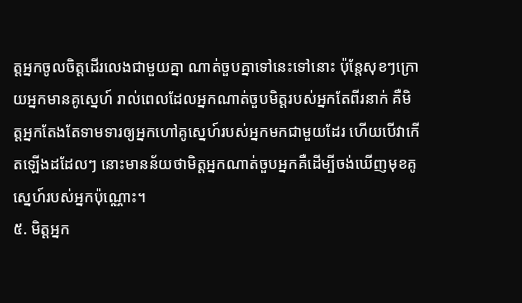ត្តអ្នកចូលចិត្តដើរលេងជាមួយគ្នា ណាត់ចួបគ្នាទៅនេះទៅនោះ ប៉ុន្តែសុខៗក្រោយអ្នកមានគូស្នេហ៍ រាល់ពេលដែលអ្នកណាត់ចួបមិត្តរបស់អ្នកតែពីរនាក់ គឺមិត្តអ្នកតែងតែទាមទារឲ្យអ្នកហៅគូស្នេហ៍របស់អ្នកមកជាមួយដែរ ហើយបើវាកើតឡើងដដែលៗ នោះមានន័យថាមិត្តអ្នកណាត់ចួបអ្នកគឺដើម្បីចង់ឃើញមុខគូស្នេហ៍របស់អ្នកប៉ុណ្ណោះ។
៥. មិត្តអ្នក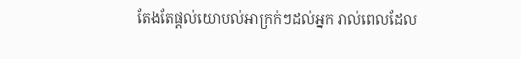តែងតែផ្ដល់យោបល់អាក្រក់ៗដល់អ្នក រាល់ពេលដែល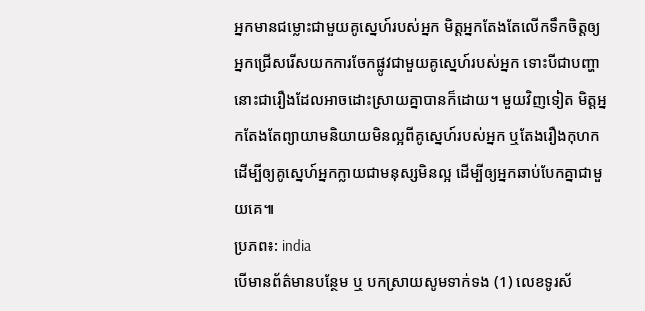អ្នកមានជម្លោះជាមួយគូស្នេហ៍របស់អ្នក មិត្តអ្នកតែងតែលើកទឹកចិត្តឲ្យអ្នកជ្រើសរើសយកការចែកផ្លូវជាមួយគូស្នេហ៍របស់អ្នក ទោះបីជាបញ្ហានោះជារឿងដែលអាចដោះស្រាយគ្នាបានក៏ដោយ។ មួយវិញទៀត មិត្តអ្នកតែងតែព្យាយាមនិយាយមិនល្អពីគូស្នេហ៍របស់អ្នក ឬតែងរឿងកុហកដើម្បីឲ្យគូស្នេហ៍អ្នកក្លាយជាមនុស្សមិនល្អ ដើម្បីឲ្យអ្នកឆាប់បែកគ្នាជាមួយគេ៕
ប្រភព៖: india
បើមានព័ត៌មានបន្ថែម ឬ បកស្រាយសូមទាក់ទង (1) លេខទូរស័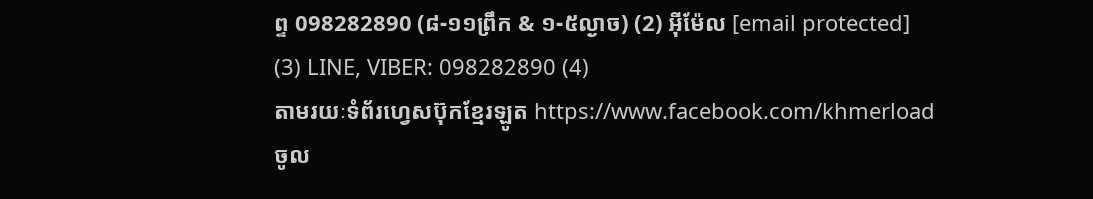ព្ទ 098282890 (៨-១១ព្រឹក & ១-៥ល្ងាច) (2) អ៊ីម៉ែល [email protected]
(3) LINE, VIBER: 098282890 (4)
តាមរយៈទំព័រហ្វេសប៊ុកខ្មែរឡូត https://www.facebook.com/khmerload
ចូល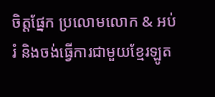ចិត្តផ្នែក ប្រលោមលោក & អប់រំ និងចង់ធ្វើការជាមួយខ្មែរឡូត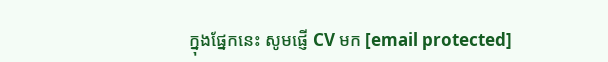ក្នុងផ្នែកនេះ សូមផ្ញើ CV មក [email protected]